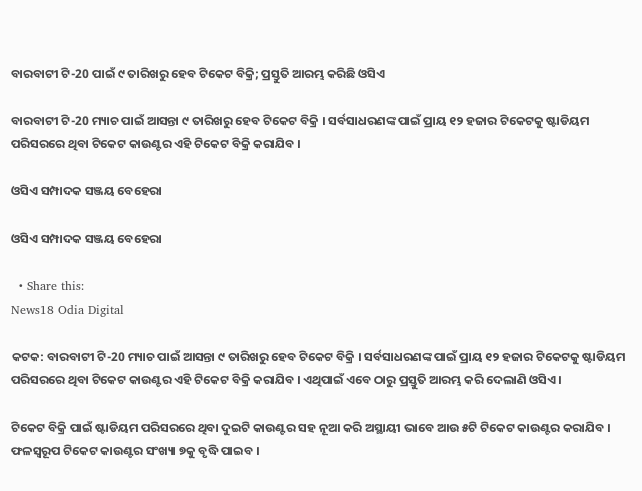ବାରବାଟୀ ଟି-20 ପାଇଁ ୯ ତାରିଖରୁ ହେବ ଟିକେଟ ବିକ୍ରି; ପ୍ରସ୍ତୁତି ଆରମ୍ଭ କରିଛି ଓସିଏ

ବାରବାଟୀ ଟି-20 ମ୍ୟାଚ ପାଇଁ ଆସନ୍ତା ୯ ତାରିଖରୁ ହେବ ଟିକେଟ ବିକ୍ରି । ସର୍ବସାଧରଣଙ୍କ ପାଇଁ ପ୍ରାୟ ୧୨ ହଜାର ଟିକେଟକୁ ଷ୍ଟାଡିୟମ ପରିସରରେ ଥିବା ଟିକେଟ କାଉଣ୍ଟର ଏହି ଟିକେଟ ବିକ୍ରି କରାଯିବ ।

ଓସିଏ ସମ୍ପାଦକ ସଞ୍ଜୟ ବେହେରା

ଓସିଏ ସମ୍ପାଦକ ସଞ୍ଜୟ ବେହେରା

  • Share this:
News18 Odia Digital

କଟକ: ବାରବାଟୀ ଟି-20 ମ୍ୟାଚ ପାଇଁ ଆସନ୍ତା ୯ ତାରିଖରୁ ହେବ ଟିକେଟ ବିକ୍ରି । ସର୍ବସାଧରଣଙ୍କ ପାଇଁ ପ୍ରାୟ ୧୨ ହଜାର ଟିକେଟକୁ ଷ୍ଟାଡିୟମ ପରିସରରେ ଥିବା ଟିକେଟ କାଉଣ୍ଟର ଏହି ଟିକେଟ ବିକ୍ରି କରାଯିବ । ଏଥିପାଇଁ ଏବେ ଠାରୁ ପ୍ରସ୍ତୁତି ଆରମ୍ଭ କରି ଦେଲାଣି ଓସିଏ ।

ଟିକେଟ ବିକ୍ରି ପାଇଁ ଷ୍ଟାଡିୟମ ପରିସରରେ ଥିବା ଦୁଇଟି କାଉଣ୍ଟର ସହ ନୂଆ କରି ଅସ୍ଥାୟୀ ଭାବେ ଆଉ ୫ଟି ଟିକେଟ କାଉଣ୍ଟର କରାଯିବ । ଫଳସ୍ବରୂପ ଟିକେଟ କାଉଣ୍ଟର ସଂଖ୍ୟା ୭କୁ ବୃଦ୍ଧି ପାଇବ ।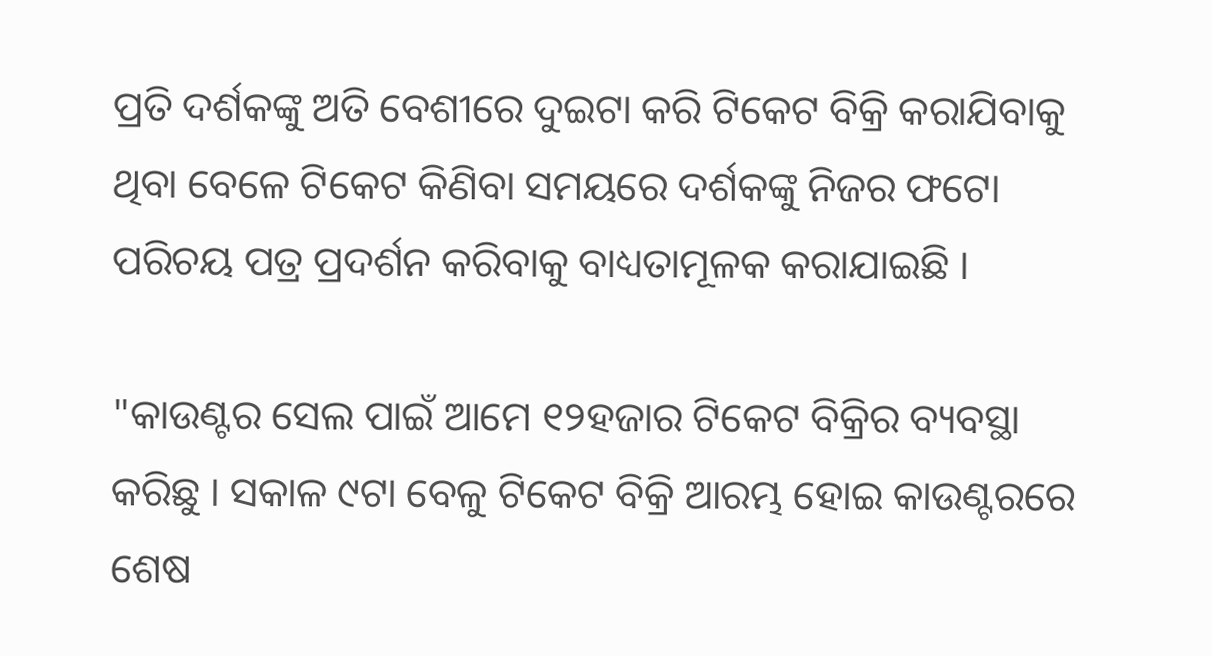ପ୍ରତି ଦର୍ଶକଙ୍କୁ ଅତି ବେଶୀରେ ଦୁଇଟା କରି ଟିକେଟ ବିକ୍ରି କରାଯିବାକୁ ଥିବା ବେଳେ ଟିକେଟ କିଣିବା ସମୟରେ ଦର୍ଶକଙ୍କୁ ନିଜର ଫଟୋ ପରିଚୟ ପତ୍ର ପ୍ରଦର୍ଶନ କରିବାକୁ ବାଧ୍ୟତାମୂଳକ କରାଯାଇଛି ।

"କାଉଣ୍ଟର ସେଲ ପାଇଁ ଆମେ ୧୨ହଜାର ଟିକେଟ ବିକ୍ରିର ବ୍ୟବସ୍ଥା କରିଛୁ । ସକାଳ ୯ଟା ବେଳୁ ଟିକେଟ ବିକ୍ରି ଆରମ୍ଭ ହୋଇ କାଉଣ୍ଟରରେ ଶେଷ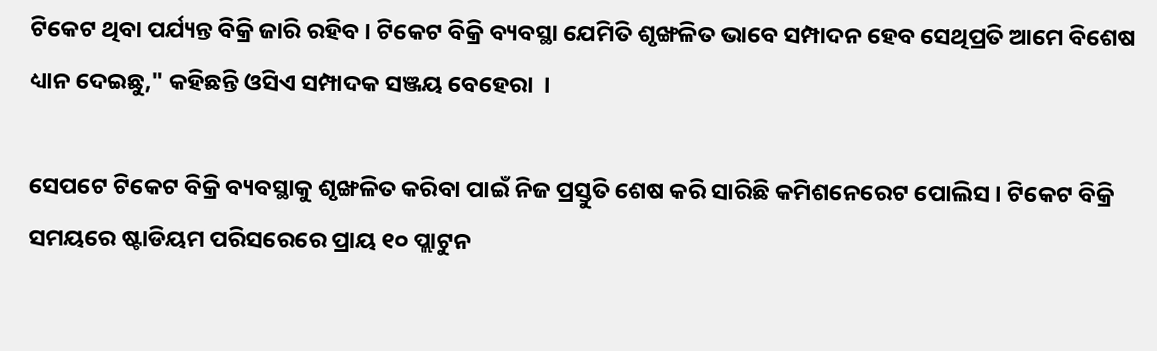ଟିକେଟ ଥିବା ପର୍ଯ୍ୟନ୍ତ ବିକ୍ରି ଜାରି ରହିବ । ଟିକେଟ ବିକ୍ରି ବ୍ୟବସ୍ଥା ଯେମିତି ଶୃଙ୍ଖଳିତ ଭାବେ ସମ୍ପାଦନ ହେବ ସେଥିପ୍ରତି ଆମେ ବିଶେଷ ଧ୍ୟାନ ଦେଇଛୁ," କହିଛନ୍ତି ଓସିଏ ସମ୍ପାଦକ ସଞ୍ଜୟ ବେହେରା  ।

ସେପଟେ ଟିକେଟ ବିକ୍ରି ବ୍ୟବସ୍ଥାକୁ ଶୃଙ୍ଖଳିତ କରିବା ପାଇଁ ନିଜ ପ୍ରସ୍ତୁତି ଶେଷ କରି ସାରିଛି କମିଶନେରେଟ ପୋଲିସ । ଟିକେଟ ବିକ୍ରି ସମୟରେ ଷ୍ଟାଡିୟମ ପରିସରେରେ ପ୍ରାୟ ୧୦ ପ୍ଲାଟୁନ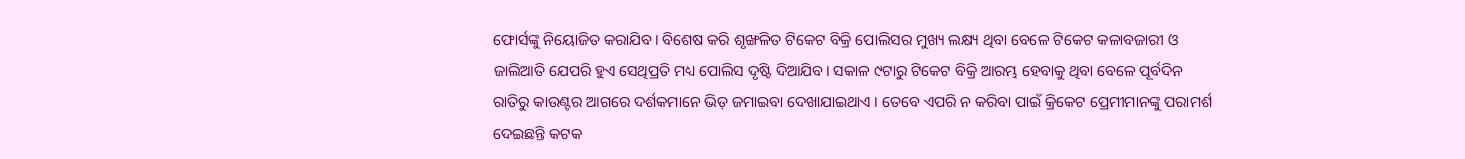ଫୋର୍ସଙ୍କୁ ନିୟୋଜିତ କରାଯିବ। ବିଶେଷ କରି ଶୃଙ୍ଖଳିତ ଟିକେଟ ବିକ୍ରି ପୋଲିସର ମୁଖ୍ୟ ଲକ୍ଷ୍ୟ ଥିବା ବେଳେ ଟିକେଟ କଳାବଜାରୀ ଓ ଜାଲିଆତି ଯେପରି ହୁଏ ସେଥିପ୍ରତି ମଧ୍ୟ ପୋଲିସ ଦୃଷ୍ଟି ଦିଆଯିବ। ସକାଳ ୯ଟାରୁ ଟିକେଟ ବିକ୍ରି ଆରମ୍ଭ ହେବାକୁ ଥିବା ବେଳେ ପୂର୍ବଦିନ ରାତିରୁ କାଉଣ୍ଟର ଆଗରେ ଦର୍ଶକମାନେ ଭିଡ଼ ଜମାଇବା ଦେଖାଯାଇଥାଏ । ତେବେ ଏପରି ନ କରିବା ପାଇଁ କ୍ରିକେଟ ପ୍ରେମୀମାନଙ୍କୁ ପରାମର୍ଶ ଦେଇଛନ୍ତି କଟକ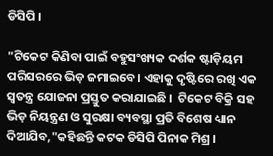ଡିସିପି ।

"ଟିକେଟ କିଣିବା ପାଇଁ ବହୁସଂଖ୍ୟକ ଦର୍ଶକ ଷ୍ଟାଡ଼ିୟମ ପରିସରରେ ଭିଡ଼ ଜମାଇବେ। ଏହାକୁ ଦୃଷ୍ଟିରେ ରଖି ଏକ ସ୍ବତନ୍ତ୍ର ଯୋଜନା ପ୍ରସ୍ତୁତ କରାଯାଇଛି ।  ଟିକେଟ ବିକ୍ରି ସହ ଭିଡ଼ ନିୟନ୍ତ୍ରଣ ଓ ସୁରକ୍ଷା ବ୍ୟବସ୍ଥା ପ୍ରତି ବିଶେଷ ଧ୍ୟାନ ଦିଆଯିବ,"କହିଛନ୍ତି କଟକ ଡିସିପି ପିନାକ ମିଶ୍ର ।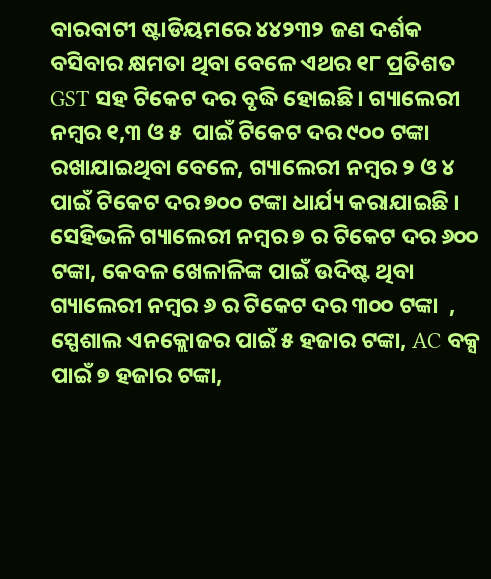ବାରବାଟୀ ଷ୍ଟାଡିୟମରେ ୪୪୨୩୨ ଜଣ ଦର୍ଶକ ବସିବାର କ୍ଷମତା ଥିବା ବେଳେ ଏଥର ୧୮ ପ୍ରତିଶତ GST ସହ ଟିକେଟ ଦର ବୃଦ୍ଧି ହୋଇଛି। ଗ୍ୟାଲେରୀ ନମ୍ବର ୧,୩ ଓ ୫  ପାଇଁ ଟିକେଟ ଦର ୯୦୦ ଟଙ୍କା ରଖାଯାଇଥିବା ବେଳେ, ଗ୍ୟାଲେରୀ ନମ୍ବର ୨ ଓ ୪ ପାଇଁ ଟିକେଟ ଦର ୭୦୦ ଟଙ୍କା ଧାର୍ଯ୍ୟ କରାଯାଇଛି । ସେହିଭଳି ଗ୍ୟାଲେରୀ ନମ୍ବର ୭ ର ଟିକେଟ ଦର ୬୦୦ ଟଙ୍କା, କେବଳ ଖେଳାଳିଙ୍କ ପାଇଁ ଉଦିଷ୍ଟ ଥିବା ଗ୍ୟାଲେରୀ ନମ୍ବର ୬ ର ଟିକେଟ ଦର ୩୦୦ ଟଙ୍କା  , ସ୍ପେଶାଲ ଏନକ୍ଲୋଜର ପାଇଁ ୫ ହଜାର ଟଙ୍କା, AC ବକ୍ସ ପାଇଁ ୭ ହଜାର ଟଙ୍କା,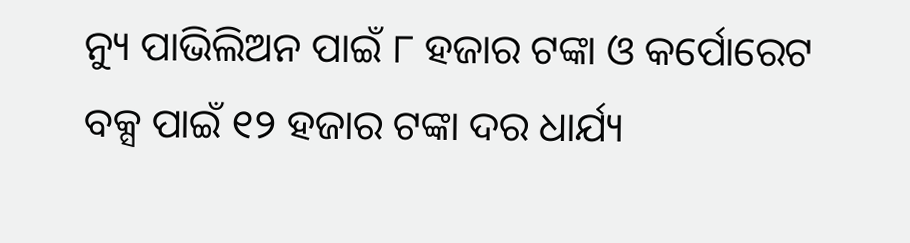ନ୍ୟୁ ପାଭିଲିଅନ ପାଇଁ ୮ ହଜାର ଟଙ୍କା ଓ କର୍ପୋରେଟ ବକ୍ସ ପାଇଁ ୧୨ ହଜାର ଟଙ୍କା ଦର ଧାର୍ଯ୍ୟ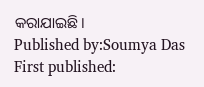କରାଯାଇଛି।
Published by:Soumya Das
First published: